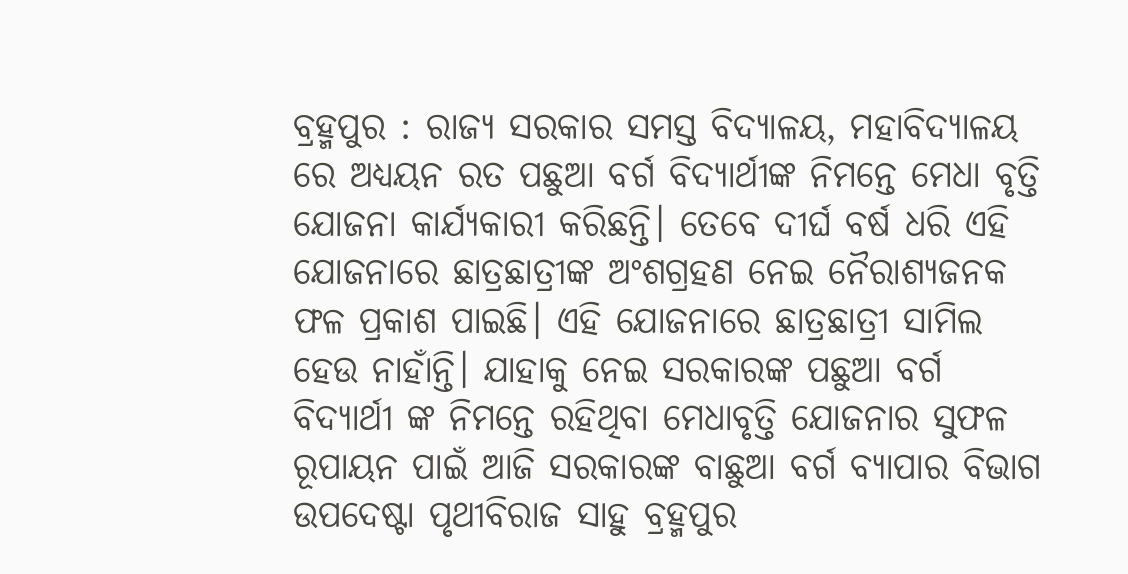ବ୍ରହ୍ମପୁର : ରାଜ୍ୟ ସରକାର ସମସ୍ତ ବିଦ୍ୟାଳୟ, ମହାବିଦ୍ୟାଳୟ ରେ ଅଧ୍ୟୟନ ରତ ପଛୁଆ ବର୍ଗ ବିଦ୍ୟାର୍ଥୀଙ୍କ ନିମନ୍ତେ ମେଧା ବୃତ୍ତି ଯୋଜନା କାର୍ଯ୍ୟକାରୀ କରିଛନ୍ତି। ତେବେ ଦୀର୍ଘ ବର୍ଷ ଧରି ଏହି ଯୋଜନାରେ ଛାତ୍ରଛାତ୍ରୀଙ୍କ ଅଂଶଗ୍ରହଣ ନେଇ ନୈରାଶ୍ୟଜନକ ଫଳ ପ୍ରକାଶ ପାଇଛି। ଏହି ଯୋଜନାରେ ଛାତ୍ରଛାତ୍ରୀ ସାମିଲ ହେଉ ନାହାଁନ୍ତି। ଯାହାକୁ ନେଇ ସରକାରଙ୍କ ପଛୁଆ ବର୍ଗ ବିଦ୍ୟାର୍ଥୀ ଙ୍କ ନିମନ୍ତେ ରହିଥିବା ମେଧାବୃତ୍ତି ଯୋଜନାର ସୁଫଳ ରୂପାୟନ ପାଇଁ ଆଜି ସରକାରଙ୍କ ବାଛୁଆ ବର୍ଗ ବ୍ୟାପାର ବିଭାଗ ଉପଦେଷ୍ଟା ପୃଥୀବିରାଜ ସାହୁ ବ୍ରହ୍ମପୁର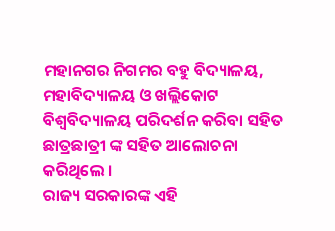ମହାନଗର ନିଗମର ବହୁ ବିଦ୍ୟାଳୟ, ମହାବିଦ୍ୟାଳୟ ଓ ଖଲ୍ଲିକୋଟ ବିଶ୍ୱବିଦ୍ୟାଳୟ ପରିଦର୍ଶନ କରିବା ସହିତ ଛାତ୍ରଛାତ୍ରୀ ଙ୍କ ସହିତ ଆଲୋଚନା କରିଥିଲେ ।
ରାଜ୍ୟ ସରକାରଙ୍କ ଏହି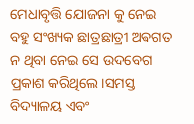ମେଧାବୃତ୍ତି ଯୋଜନା କୁ ନେଇ ବହୁ ସଂଖ୍ୟକ ଛାତ୍ରଛାତ୍ରୀ ଅଵଗତ ନ ଥିବା ନେଇ ସେ ଉଦବେଗ ପ୍ରକାଶ କରିଥିଲେ।ସମସ୍ତ ବିଦ୍ୟାଳୟ ଏବଂ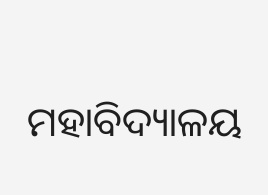ମହାବିଦ୍ୟାଳୟ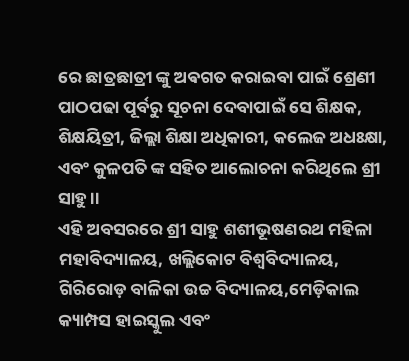ରେ ଛାତ୍ରଛାତ୍ରୀ ଙ୍କୁ ଅଵଗତ କରାଇବା ପାଇଁ ଶ୍ରେଣୀ ପାଠପଢା ପୂର୍ବରୁ ସୂଚନା ଦେବାପାଇଁ ସେ ଶିକ୍ଷକ, ଶିକ୍ଷୟିତ୍ରୀ, ଜିଲ୍ଲା ଶିକ୍ଷା ଅଧିକାରୀ, କଲେଜ ଅଧଃକ୍ଷା, ଏବଂ କୁଳପତି ଙ୍କ ସହିତ ଆଲୋଚନା କରିଥିଲେ ଶ୍ରୀ ସାହୁ।।
ଏହି ଅବସରରେ ଶ୍ରୀ ସାହୁ ଶଶୀଭୂଷଣରଥ ମହିଳା ମହାବିଦ୍ୟାଳୟ, ଖଲ୍ଲିକୋଟ ବିଶ୍ୱବିଦ୍ୟାଳୟ, ଗିରିରୋଡ଼ ବାଳିକା ଉଚ୍ଚ ବିଦ୍ୟାଳୟ,ମେଡ଼ିକାଲ କ୍ୟାମ୍ପସ ହାଇସ୍କୁଲ ଏବଂ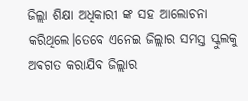ଜିଲ୍ଲା ଶିକ୍ଷା ଅଧିକାରୀ ଙ୍କ ସହ ଆଲୋଚନା କରିଥିଲେ।ତେବେ ଏନେଇ ଜିଲ୍ଲାର ସମସ୍ତ ସ୍କୁଲକୁ ଅଵଗତ କରାଯିବ ଜିଲ୍ଲାର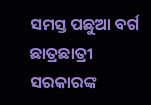ସମସ୍ତ ପଛୁଆ ବର୍ଗ ଛାତ୍ରଛାତ୍ରୀ ସରକାରଙ୍କ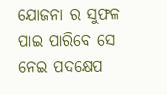ଯୋଜନା ର ସୁଫଳ ପାଇ ପାରିବେ ସେ ନେଇ ପଦକ୍ଷେପ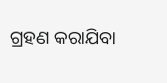ଗ୍ରହଣ କରାଯିବା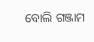ବୋଲି ଗଞ୍ଜାମ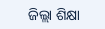ଜିଲ୍ଲା ଶିକ୍ଷା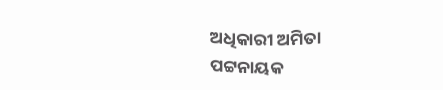ଅଧିକାରୀ ଅମିତା ପଟ୍ଟନାୟକ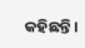କହିଛନ୍ତି।